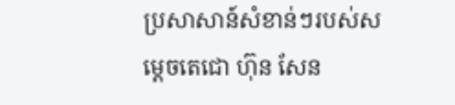ប្រសាសាន៍សំខាន់ៗរបស់សម្តេចតេជោ ហ៊ុន សែន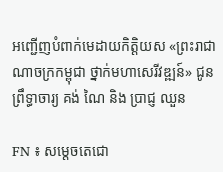អញ្ជើញបំពាក់មេដាយកិត្តិយស «ព្រះរាជាណាចក្រកម្ពុជា ថ្នាក់មហាសេរីវឌ្ឍន៍» ជូនព្រឹទ្ធាចារ្យ គង់ ណៃ និង ប្រាជ្ញ ឈួន

FN ៖ សម្តេចតេជោ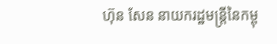ហ៊ុន សែន នាយករដ្ឋមន្រ្តីនៃកម្ពុ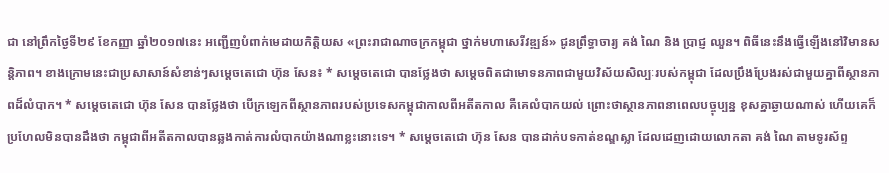ជា នៅព្រឹកថ្ងៃទី២៩ ខែកញ្ញា ឆ្នាំ២០១៧នេះ អញ្ជើញបំពាក់មេដាយកិត្តិយស «ព្រះរាជាណាចក្រកម្ពុជា ថ្នាក់មហាសេរីវឌ្ឍន៍» ជូនព្រឹទ្ធាចារ្យ គង់ ណៃ និង ប្រាជ្ញ ឈួន។ ពិធីនេះនឹងធ្វើឡើងនៅវិមានសន្តិភាព។ ខាងក្រោមនេះជាប្រសាសាន៍សំខាន់ៗសម្តេចតេជោ ហ៊ុន សែន៖ * សម្តេចតេជោ បានថ្លែងថា សម្តេចពិតជាមោទនភាពជាមួយវិស័យសិល្បៈរបស់កម្ពុជា ដែលប្រឹងប្រែងរស់ជាមួយគ្នាពីស្ថានភាពដ៏លំបាក។ * សម្តេចតេជោ ហ៊ុន សែន បានថ្លែងថា បើក្រឡេកពីស្ថានភាពរបស់ប្រទេសកម្ពុជាកាលពីអតីតកាល គឺគេលំបាកយល់ ព្រោះថាស្ថានភាពនាពេលបច្ចុប្បន្ន ខុសគ្នាឆ្ងាយណាស់ ហើយគេក៏ប្រហែលមិនបានដឹងថា កម្ពុជាពីអតីតកាលបានឆ្លងកាត់ការលំបាកយ៉ាងណាខ្លះនោះទេ។ * សម្តេចតេជោ ហ៊ុន សែន បានដាក់បទកាត់ខណ្ឌស្លា ដែលដេញដោយលោកតា គង់ ណៃ តាមទូរស័ព្ទ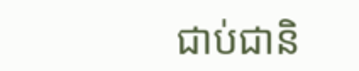ជាប់ជានិ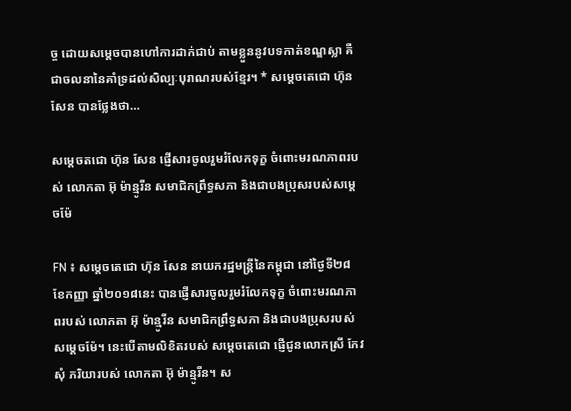ច្ច ដោយសម្តេចបានហៅការដាក់ជាប់ តាមខ្លួននូវបទកាត់ខណ្ឌស្លា គឺជាចលនានៃគាំទ្រដល់សិល្បៈបុរាណរបស់ខ្មែរ។ * សម្តេចតេជោ ហ៊ុន សែន បានថ្លែងថា…

សម្តេចតជោ ហ៊ុន សែន ផ្ញើសារចូលរួមរំលែកទុក្ខ ចំពោះមរណភាពរបស់ លោកតា អ៊ុ ម៉ាន្មូរីន សមាជិកព្រឹទ្ធសភា និងជាបងប្រុសរបស់សម្តេចម៉ែ

FN ៖ សម្តេចតេជោ ហ៊ុន សែន នាយករដ្ឋមន្រ្តីនៃកម្ពុជា នៅថ្ងៃទី២៨ ខែកញ្ញា ឆ្នាំ២០១៨នេះ បានផ្ញើសារចូលរួមរំលែកទុក្ខ ចំពោះមរណភាពរបស់ លោកតា អ៊ុ ម៉ាន្មូរីន សមាជិកព្រឹទ្ធសភា និងជាបងប្រុសរបស់សម្តេចម៉ែ។ នេះបើតាមលិខិតរបស់ សម្តេចតេជោ ផ្ញើជូនលោកស្រី កែវ សុំ ភរិយារបស់ លោកតា អ៊ុ ម៉ាន្មូរីន។ ស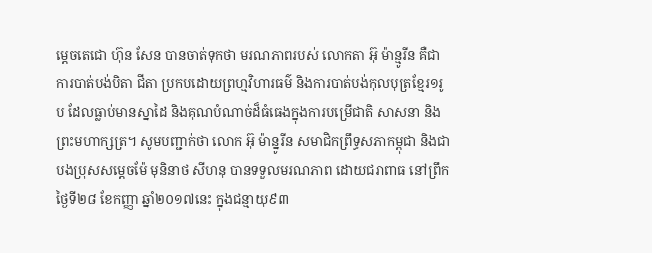ម្តេចតេជោ ហ៊ុន សែន បានចាត់ទុកថា មរណភាពរបស់ លោកតា អ៊ុ ម៉ាន្មូរីន គឺជាការបាត់បង់បិតា ជីតា ប្រកបដោយព្រហ្មវិហារធម៌ និងការបាត់បង់កុលបុត្រខ្មែរ១រូប ដែលធ្លាប់មានស្នាដៃ និងគុណបំណាច់ដ៏ធំធេងក្នុងការបម្រើជាតិ សាសនា និងព្រះមហាក្សត្រ។ សូមបញ្ជាក់ថា លោក អ៊ុ ម៉ាន្នូរីន សមាជិកព្រឹទ្ធសភាកម្ពុជា និងជាបងប្រុសសម្តេចម៉ែ មុនិនាថ សីហនុ បានទទួលមរណភាព ដោយជរាពាធ នៅព្រឹកថ្ងៃទី២៨ ខែកញ្ញា ឆ្នាំ២០១៧នេះ ក្នុងជន្មាយុ៩៣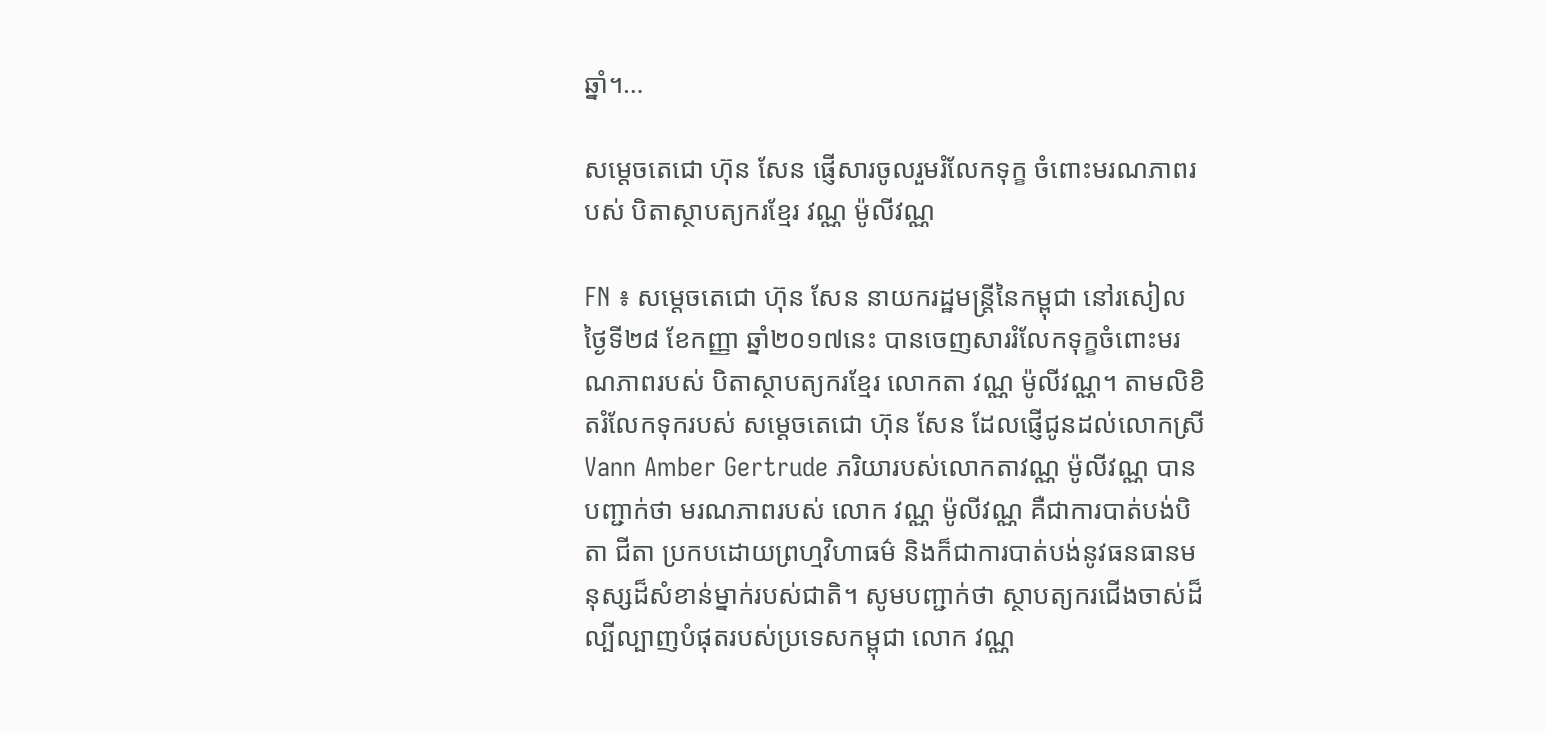ឆ្នាំ។…

សម្តេចតេជោ ហ៊ុន សែន ផ្ញើសារចូលរួមរំលែកទុក្ខ ចំពោះមរណភាពរបស់ បិតាស្ថាបត្យករខ្មែរ វណ្ណ ម៉ូលីវណ្ណ

FN ៖ សម្តេចតេជោ ហ៊ុន សែន នាយករដ្ឋមន្រ្តីនៃកម្ពុជា នៅរសៀល ថ្ងៃទី២៨ ខែកញ្ញា ឆ្នាំ២០១៧នេះ បានចេញសាររំលែកទុក្ខចំពោះមរណភាពរបស់ បិតាស្ថាបត្យករខ្មែរ លោកតា វណ្ណ ម៉ូលីវណ្ណ។ តាមលិខិតរំលែកទុករបស់ សម្តេចតេជោ ហ៊ុន សែន ដែលផ្ញើជូនដល់លោកស្រី Vann Amber Gertrude ភរិយារបស់លោកតាវណ្ណ ម៉ូលីវណ្ណ បានបញ្ជាក់ថា មរណភាពរបស់ លោក វណ្ណ ម៉ូលីវណ្ណ គឺជាការបាត់បង់បិតា ជីតា ប្រកបដោយព្រហ្មវិហាធម៌ និងក៏ជាការបាត់បង់នូវធនធានមនុស្សដ៏សំខាន់ម្នាក់របស់ជាតិ។ សូមបញ្ជាក់ថា ស្ថាបត្យករជើងចាស់ដ៏ល្បីល្បាញបំផុតរបស់ប្រទេសកម្ពុជា លោក វណ្ណ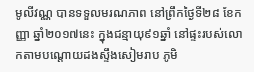មូលីវណ្ណ បានទទួលមរណភាព នៅព្រឹកថ្ងៃទី២៨ ខែកញ្ញា ឆ្នាំ២០១៧នេះ ក្នុងជន្មាយុ៩១ឆ្នាំ នៅផ្ទះរបស់លោកតាមបណ្ដោយដងស្ទឹងសៀមរាប ភូមិ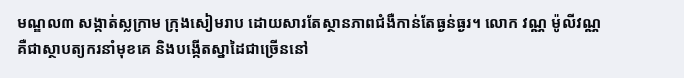មណ្ឌល៣ សង្កាត់ស្លក្រាម ក្រុងសៀមរាប ដោយសារតែស្ថានភាពជំងឺកាន់តែធ្ងន់ធ្ងរ។ លោក វណ្ណ ម៉ូលីវណ្ណ គឺជាស្ថាបត្យករនាំមុខគេ និងបង្កើតស្នាដៃជាច្រើននៅ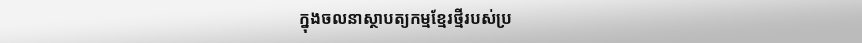ក្នុងចលនាស្ថាបត្យកម្មខ្មែរថ្មីរបស់ប្រ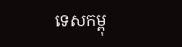ទេសកម្ពុ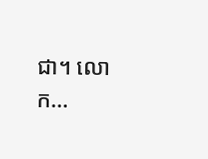ជា។ លោក…